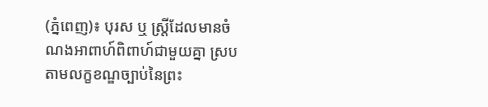(ភ្នំពេញ)៖ បុរស ឬ ស្រ្តីដែលមានចំណងអាពាហ៍ពិពាហ៍ជាមួយគ្នា ស្របតាមលក្ខខណ្ឌច្បាប់នៃព្រះ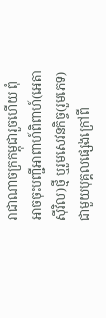រាជាណាចក្រកម្ពុជារួចហើយ ពុំអាចចុះបញ្ជីអាពាហ៍ពិពាហ៍(អេតាស៊ីវិល)ថ្មី ឬរួមសេវនកិច្ច(រួមភេទ) ជាមួយបុគ្គលផ្សេងក្រៅពី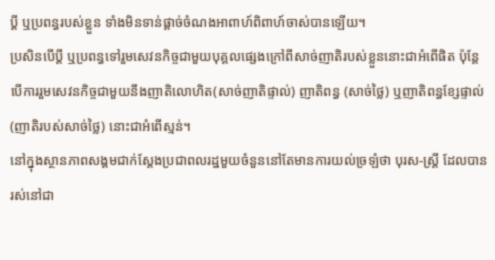ប្តី ឬប្រពន្ធរបស់ខ្លួន ទាំងមិនទាន់ផ្តាច់ចំណងអាពាហ៍ពិពាហ៍ចាស់បានឡើយ។
ប្រសិនបើប្តី ឬប្រពន្ធទៅរួមសេវនកិច្ចជាមួយបុគ្គលផ្សេងក្រៅពីសាច់ញាតិរបស់ខ្លួននោះជាអំពើផិត ប៉ុន្តែបើការរួមសេវនកិច្ចជាមួយនឹងញាតិលោហិត(សាច់ញាតិផ្ទាល់) ញាតិពន្ធ (សាច់ថ្លៃ) ឬញាតិពន្ធខ្សែផ្ទាល់(ញាតិរបស់សាច់ថ្លៃ) នោះជាអំពើស្មន់។
នៅក្នុងស្ថានភាពសង្គមជាក់ស្តែងប្រជាពលរដ្ឋមួយចំនួននៅតែមានការយល់ច្រឡំថា បុរស-ស្រ្តី ដែលបានរស់នៅជា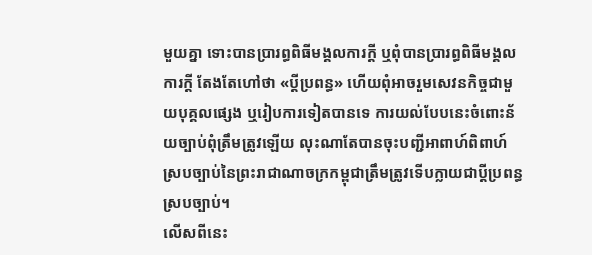មួយគ្នា ទោះបានប្រារព្ធពិធីមង្គលការក្តី ឬពុំបានប្រារព្ធពិធីមង្គលការក្តី តែងតែហៅថា «ប្តីប្រពន្ធ» ហើយពុំអាចរួមសេវនកិច្ចជាមួយបុគ្គលផ្សេង ឬរៀបការទៀតបានទេ ការយល់បែបនេះចំពោះន័យច្បាប់ពុំត្រឹមត្រូវឡើយ លុះណាតែបានចុះបញ្ជីអាពាហ៍ពិពាហ៍ ស្របច្បាប់នៃព្រះរាជាណាចក្រកម្ពុជាត្រឹមត្រូវទើបក្លាយជាប្តីប្រពន្ធស្របច្បាប់។
លើសពីនេះ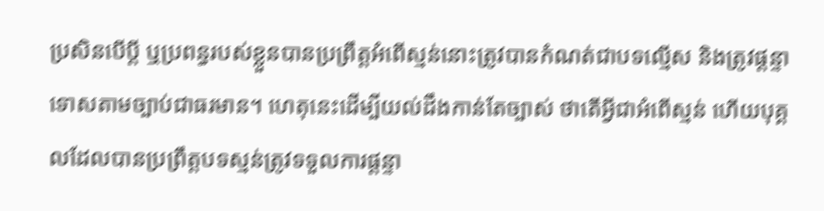ប្រសិនបើប្តី ឬប្រពន្ធរបស់ខ្លួនបានប្រព្រឹត្តអំពើស្មន់នោះត្រូវបានកំណត់ជាបទល្មើស និងត្រូវផ្តន្ទាទោសតាមច្បាប់ជាធរមាន។ ហេតុនេះដើម្បីយល់ដឹងកាន់តែច្បាស់ ថាតើអ្វីជាអំពើស្មន់ ហើយបុគ្គលដែលបានប្រព្រឹត្តបទស្មន់ត្រូវទទួលការផ្តន្ទា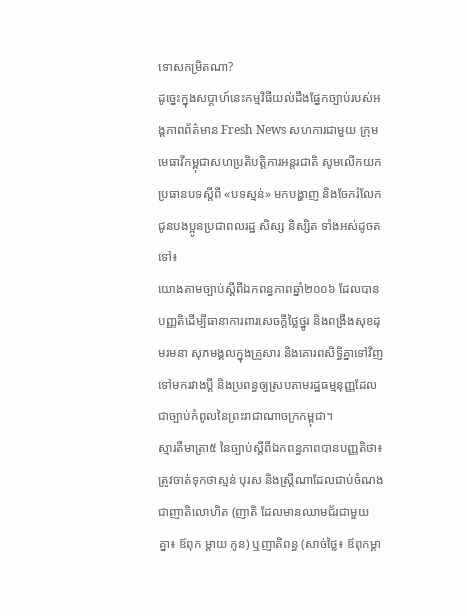ទោសកម្រិតណា?
ដូច្នេះក្នុងសប្ដាហ៍នេះកម្មវិធីយល់ដឹងផ្នែកច្បាប់របស់អង្គភាពព័ត៌មាន Fresh News សហការជាមួយ ក្រុមមេធាវីកម្ពុជាសហប្រតិបត្តិការអន្តរជាតិ សូមលើកយកប្រធានបទស្ដីពី «បទស្មន់» មកបង្ហាញ និងចែករំលែកជូនបងប្អូនប្រជាពលរដ្ឋ សិស្ស និស្សិត ទាំងអស់ដូចតទៅ៖
យោងតាមច្បាប់ស្ដីពីឯកពន្ធភាពឆ្នាំ២០០៦ ដែលបានបញ្ញតិដើម្បីធានាការពារសេចក្ដីថ្លៃថ្នូរ និងពង្រឹងសុខដុមរមនា សុភមង្គលក្នុងគ្រួសារ និងគោរពសិទ្ធិគ្នាទៅវិញទៅមករវាងប្ដី និងប្រពន្ធឲ្យស្របតាមរដ្ឋធម្មនុញ្ញដែលជាច្បាប់កំពូលនៃព្រះរាជាណាចក្រកម្ពុជា។
ស្មារតីមាត្រា៥ នៃច្បាប់ស្ដីពីឯកពន្ធភាពបានបញ្ញតិថា៖ ត្រូវចាត់ទុកថាស្មន់ បុរស និងស្រី្តណាដែលជាប់ចំណងជាញាតិលោហិត (ញាតិ ដែលមានឈាមជ័រជាមួយគ្នា៖ ឪពុក ម្ដាយ កូន) ឬញាតិពន្ធ (សាច់ថ្លៃ៖ ឪពុកម្ដា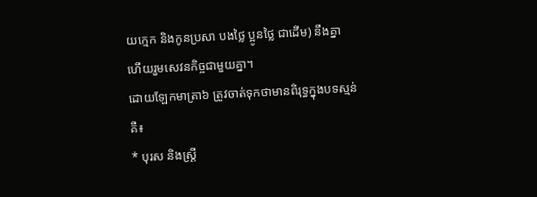យក្មេក និងកូនប្រសា បងថ្លៃ ប្អូនថ្លៃ ជាដើម) នឹងគ្នា ហើយរួមសេវនកិច្ចជាមួយគ្នា។
ដោយឡែកមាត្រា៦ ត្រូវចាត់ទុកថាមានពិរុទ្ធក្នុងបទស្មន់គឺ៖
* បុរស និងស្រ្តី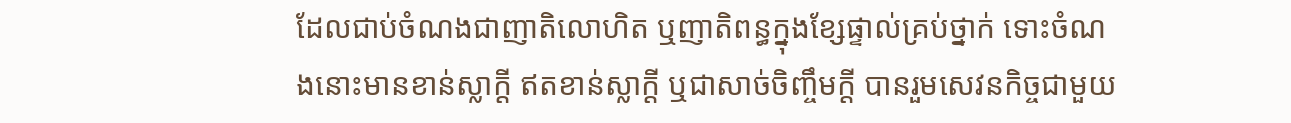ដែលជាប់ចំណងជាញាតិលោហិត ឬញាតិពន្ធក្នុងខ្សែផ្ទាល់គ្រប់ថ្នាក់ ទោះចំណងនោះមានខាន់ស្លាក្ដី ឥតខាន់ស្លាក្ដី ឬជាសាច់ចិញ្ចឹមក្ដី បានរួមសេវនកិច្ចជាមួយ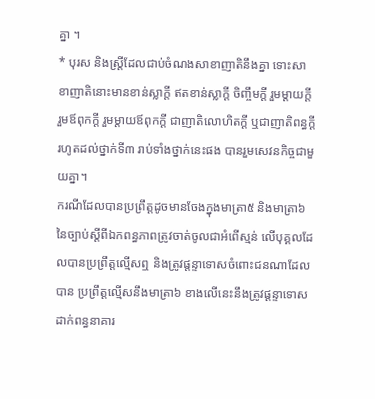គ្នា ។
* បុរស និងស្រី្តដែលជាប់ចំណងសាខាញាតិនឹងគ្នា ទោះសាខាញាតិនោះមានខាន់ស្លាក្ដី ឥតខាន់ស្លាក្ដី ចិញ្ចឹមក្ដី រួមម្ដាយក្ដី រួមឪពុកក្ដី រួមម្ដាយឪពុកក្ដី ជាញាតិលោហិតក្ដី ឬជាញាតិពន្ធក្ដី រហូតដល់ថ្នាក់ទី៣ រាប់ទាំងថ្នាក់នេះផង បានរួមសេវនកិច្ចជាមួយគ្នា។
ករណីដែលបានប្រព្រឹត្តដូចមានចែងក្នុងមាត្រា៥ និងមាត្រា៦ នៃច្បាប់ស្តីពីឯកពន្ធភាពត្រូវចាត់ចូលជាអំពើស្មន់ លើបុគ្គលដែលបានប្រព្រឹត្តល្មើសឮ និងត្រូវផ្តន្ទាទោសចំពោះជនណាដែលបាន ប្រព្រឹត្តល្មើសនឹងមាត្រា៦ ខាងលើនេះនឹងត្រូវផ្ដន្ទាទោសដាក់ពន្ធនាគារ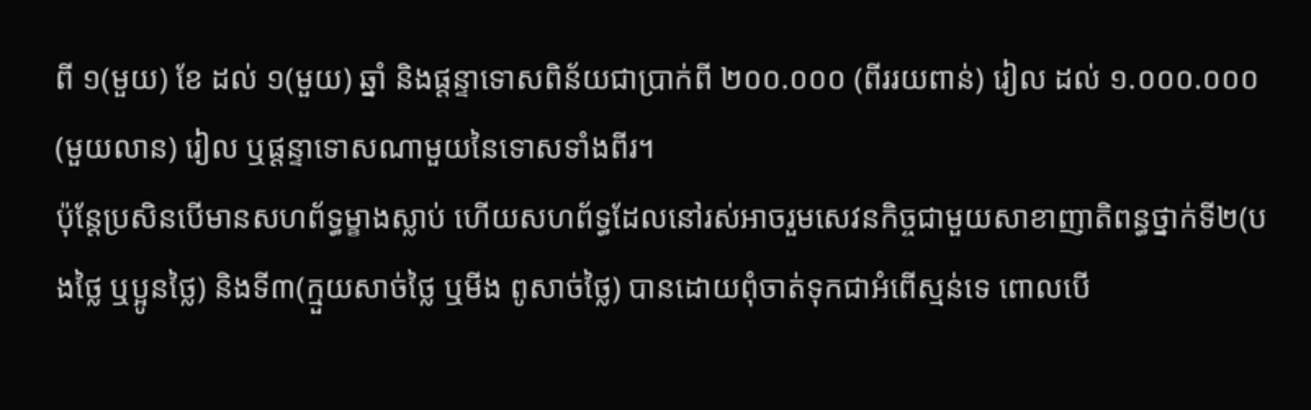ពី ១(មួយ) ខែ ដល់ ១(មួយ) ឆ្នាំ និងផ្ដន្ទាទោសពិន័យជាប្រាក់ពី ២០០.០០០ (ពីររយពាន់) រៀល ដល់ ១.០០០.០០០ (មួយលាន) រៀល ឬផ្តន្ទាទោសណាមួយនៃទោសទាំងពីរ។
ប៉ុន្តែប្រសិនបើមានសហព័ទ្ធម្ខាងស្លាប់ ហើយសហព័ទ្ធដែលនៅរស់អាចរួមសេវនកិច្ចជាមួយសាខាញាតិពន្ធថ្នាក់ទី២(បងថ្លៃ ឬប្អូនថ្លៃ) និងទី៣(ក្មួយសាច់ថ្លៃ ឬមីង ពូសាច់ថ្លៃ) បានដោយពុំចាត់ទុកជាអំពើស្មន់ទេ ពោលបើ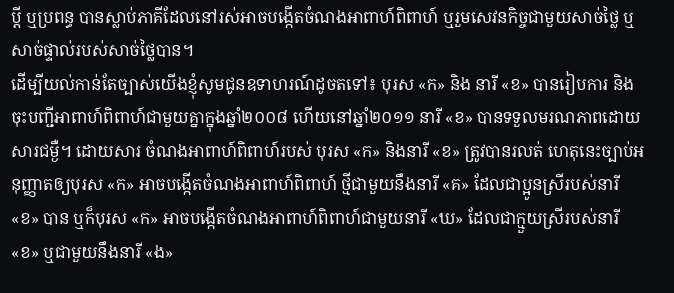ប្ដី ឬប្រពន្ធ បានស្លាប់ភាគីដែលនៅរស់អាចបង្កើតចំណងអាពាហ៍ពិពាហ៍ ឬរួមសេវនកិច្ចជាមួយសាច់ថ្លៃ ឬសាច់ផ្ទាល់របស់សាច់ថ្លៃបាន។
ដើម្បីយល់កាន់តែច្បាស់យើងខ្ញុំសូមជូនឧទាហរណ៍ដូចតទៅ៖ បុរស «ក» និង នារី «ខ» បានរៀបការ និងចុះបញ្ជីអាពាហ៍ពិពាហ៍ជាមួយគ្នាក្នុងឆ្នាំ២០០៨ ហើយនៅឆ្នាំ២០១១ នារី «ខ» បានទទួលមរណភាពដោយសារជម្ងឺ។ ដោយសារ ចំណងអាពាហ៍ពិពាហ៍របស់ បុរស «ក» និងនារី «ខ» ត្រូវបានរលត់ ហេតុនេះច្បាប់អនុញ្ញាតឲ្យបុរស «ក» អាចបង្កើតចំណងអាពាហ៍ពិពាហ៍ ថ្មីជាមួយនឹងនារី «គ» ដែលជាប្អូនស្រីរបស់នារី «ខ» បាន ឬក៏បុរស «ក» អាចបង្កើតចំណងអាពាហ៍ពិពាហ៍ជាមួយនារី «ឃ» ដែលជាក្មួយស្រីរបស់នារី «ខ» ឬជាមួយនឹងនារី «ង»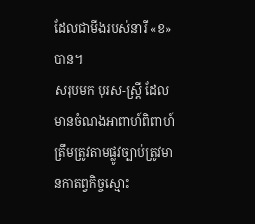ដែលជាមីងរបស់នារី «ខ» បាន។
សរុបមក បុរស-ស្រ្តី ដែលមានចំណងអាពាហ៍ពិពាហ៍ត្រឹមត្រូវតាមផ្លូវច្បាប់ត្រូវមានកាតព្វកិច្ចស្មោះ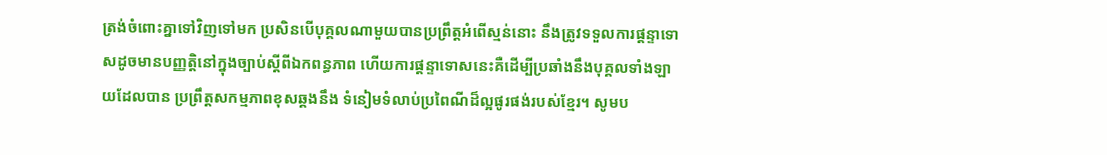ត្រង់ចំពោះគ្នាទៅវិញទៅមក ប្រសិនបើបុគ្គលណាមួយបានប្រព្រឹត្តអំពើស្មន់នោះ នឹងត្រូវទទួលការផ្តន្ទាទោសដូចមានបញ្ញតិ្តនៅក្នុងច្បាប់ស្ដីពីឯកពន្ធភាព ហើយការផ្តន្ទាទោសនេះគឺដើម្បីប្រឆាំងនឹងបុគ្គលទាំងឡាយដែលបាន ប្រព្រឹត្តសកម្មភាពខុសឆ្គងនឹង ទំនៀមទំលាប់ប្រពៃណីដ៏ល្អផូរផង់របស់ខ្មែរ។ សូមប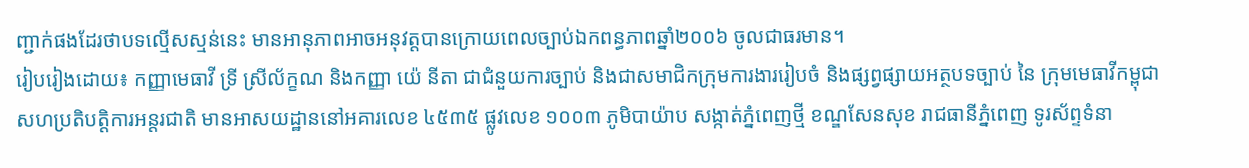ញ្ជាក់ផងដែរថាបទល្មើសស្មន់នេះ មានអានុភាពអាចអនុវត្តបានក្រោយពេលច្បាប់ឯកពន្ធភាពឆ្នាំ២០០៦ ចូលជាធរមាន។
រៀបរៀងដោយ៖ កញ្ញាមេធាវី ទ្រី ស្រីល័ក្ខណ និងកញ្ញា យ៉េ នីតា ជាជំនួយការច្បាប់ និងជាសមាជិកក្រុមការងាររៀបចំ និងផ្សព្វផ្សាយអត្ថបទច្បាប់ នៃ ក្រុមមេធាវីកម្ពុជាសហប្រតិបត្តិការអន្តរជាតិ មានអាសយដ្ឋាននៅអគារលេខ ៤៥៣៥ ផ្លូវលេខ ១០០៣ ភូមិបាយ៉ាប សង្កាត់ភ្នំពេញថ្មី ខណ្ឌសែនសុខ រាជធានីភ្នំពេញ ទូរស័ព្ទទំនា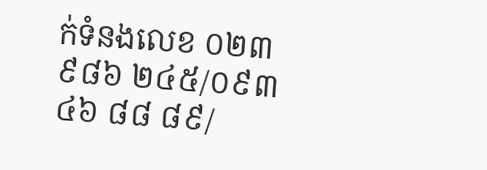ក់ទំនងលេខ ០២៣ ៩៨៦ ២៤៥/០៩៣ ៤៦ ៨៨ ៨៩/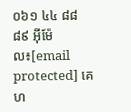០៦១ ៤៤ ៨៨ ៨៩ អ៊ីម៉ែល៖[email protected] គេហ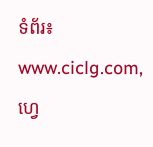ទំព័រ៖ www.ciclg.com, ហ្វេ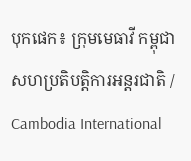បុកផេក៖ ក្រុមមេធាវី កម្ពុជា សហប្រតិបត្តិការអន្តរជាតិ / Cambodia International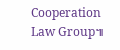Cooperation Law Group៕